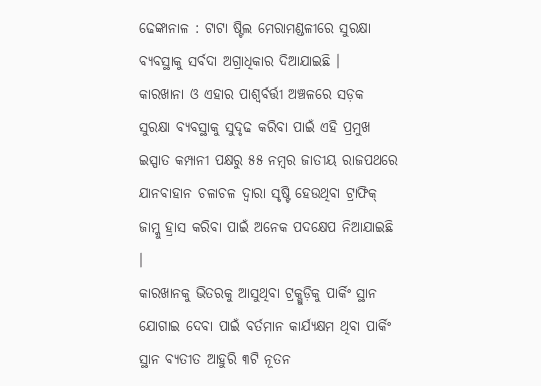ଢେଙ୍କାନାଳ : ଟାଟା ଷ୍ଟିଲ ମେରାମଣ୍ଡଳୀରେ ସୁରକ୍ଷା ବ୍ୟବସ୍ଥାକୁ ସର୍ବଦା ଅଗ୍ରାଧିକାର ଦିଆଯାଇଛି ।
କାରଖାନା ଓ ଏହାର ପାଶ୍ୱର୍ବର୍ତ୍ତୀ ଅଞ୍ଚଳରେ ସଡ଼କ ସୁରକ୍ଷା ବ୍ୟବସ୍ଥାକୁ ସୁଦୃଢ କରିବା ପାଇଁ ଏହି ପ୍ରମୁଖ ଇସ୍ପାତ କମ୍ପାନୀ ପକ୍ଷରୁ ୫୫ ନମ୍ବର ଜାତୀୟ ରାଜପଥରେ ଯାନବାହାନ ଚଳାଚଳ ଦ୍ୱାରା ସୃଷ୍ଟି ହେଉଥିବା ଟ୍ରାଫିକ୍ ଜାମ୍କୁ ହ୍ରାସ କରିବା ପାଇଁ ଅନେକ ପଦକ୍ଷେପ ନିଆଯାଇଛି ।
କାରଖାନକୁ ଭିତରକୁ ଆସୁଥିବା ଟ୍ରକ୍ଗୁଡ଼ିକୁ ପାର୍କିଂ ସ୍ଥାନ ଯୋଗାଇ ଦେବା ପାଇଁ ବର୍ତମାନ କାର୍ଯ୍ୟକ୍ଷମ ଥିବା ପାର୍କିଂ ସ୍ଥାନ ବ୍ୟତୀତ ଆହୁରି ୩ଟି ନୂତନ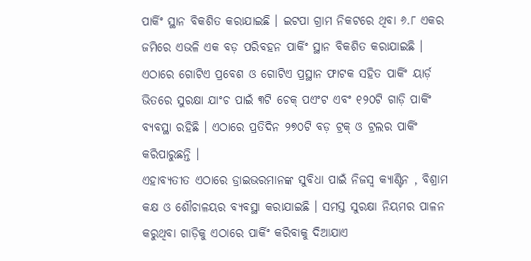ପାର୍କିଂ ସ୍ଥାନ ବିକଶିତ କରାଯାଇଛି । ଇଟପା ଗ୍ରାମ ନିକଟରେ ଥିବା ୬.୮ ଏକର ଜମିରେ ଏଭଳି ଏକ ବଡ଼ ପରିବହନ ପାର୍କିଂ ସ୍ଥାନ ବିକଶିତ କରାଯାଇଛି । ଏଠାରେ ଗୋଟିଏ ପ୍ରବେଶ ଓ ଗୋଟିଏ ପ୍ରସ୍ଥାନ ଫାଟକ ସହିତ ପାର୍କିଂ ୟାର୍ଡ଼ ଭିତରେ ସୁରକ୍ଷା ଯାଂଚ ପାଇଁ ୩ଟି ଚେକ୍ ପଏଂଟ ଏବଂ ୧୨୦ଟି ଗାଡ଼ି ପାର୍କିଂ ବ୍ୟବସ୍ଥା ରହିଛି । ଏଠାରେ ପ୍ରତିଦିନ ୨୭୦ଟି ବଡ଼ ଟ୍ରକ୍ ଓ ଟ୍ରଲର ପାର୍କିଂ କରିପାରୁଛନ୍ତି ।
ଏହାବ୍ୟତୀତ ଏଠାରେ ଡ୍ରାଇଭରମାନଙ୍କ ସୁବିଧା ପାଇଁ ନିଜସ୍ୱ କ୍ୟାଣ୍ଟିନ , ବିଶ୍ରାମ କକ୍ଷ ଓ ଶୌଚାଳୟର ବ୍ୟବସ୍ଥା କରାଯାଇଛି । ସମସ୍ତ ସୁରକ୍ଷା ନିୟମର ପାଳନ କରୁଥିବା ଗାଡ଼ିକୁ ଏଠାରେ ପାର୍କିଂ କରିବାକୁ ଦିଆଯାଏ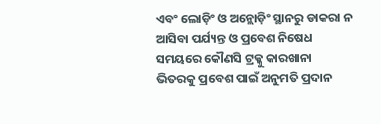ଏବଂ ଲୋଡ଼ିଂ ଓ ଅନ୍ଲୋଡ଼ିଂ ସ୍ଥାନରୁ ଡାକରା ନ ଆସିବା ପର୍ଯ୍ୟନ୍ତ ଓ ପ୍ରବେଶ ନିଷେଧ ସମୟରେ କୌଣସି ଟ୍ରକ୍କୁ କାରଖାନା ଭିତରକୁ ପ୍ରବେଶ ପାଇଁ ଅନୁମତି ପ୍ରଦାନ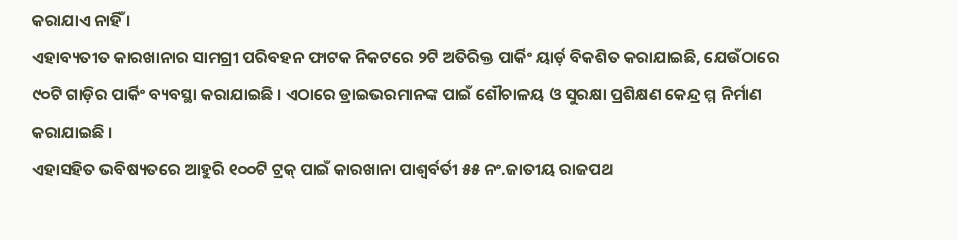କରାଯାଏ ନାହିଁ ।
ଏହାବ୍ୟତୀତ କାରଖାନାର ସାମଗ୍ରୀ ପରିବହନ ଫାଟକ ନିକଟରେ ୨ଟି ଅତିରିକ୍ତ ପାର୍କିଂ ୟାର୍ଡ଼ ବିକଶିତ କରାଯାଇଛି, ଯେଉଁଠାରେ ୯୦ଟି ଗାଡ଼ିର ପାର୍କିଂ ବ୍ୟବସ୍ଥା କରାଯାଇଛି । ଏଠାରେ ଡ୍ରାଇଭରମାନଙ୍କ ପାଇଁ ଶୌଚାଳୟ ଓ ସୁରକ୍ଷା ପ୍ରଶିକ୍ଷଣ କେନ୍ଦ୍ର ମ୍ମ ନିର୍ମାଣ କରାଯାଇଛି ।
ଏହାସହିତ ଭବିଷ୍ୟତରେ ଆହୁରି ୧୦୦ଟି ଟ୍ରକ୍ ପାଇଁ କାରଖାନା ପାଶ୍ୱର୍ବର୍ତୀ ୫୫ ନଂ.ଜାତୀୟ ରାଜପଥ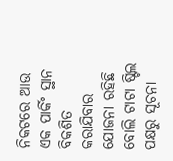ନିକଟରେ ଆଉ ଏକ ପାର୍କିଂ ସ୍ଥାନ ବିକଶିତ କରାଯିବାର ଯୋଜନା ରହିଛି ବୋଲି ଟାଟା ଷ୍ଟିଲ ପକ୍ଷରୁ ସୂଚନା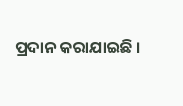ପ୍ରଦାନ କରାଯାଇଛି ।